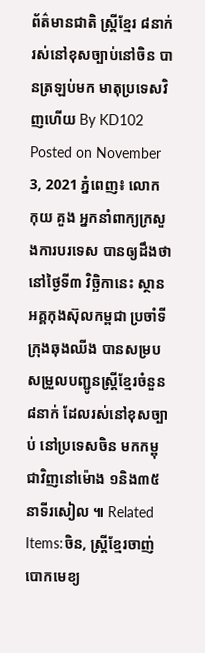ព័ត៌មានជាតិ ស្ត្រីខ្មែរ ៨នាក់ រស់នៅខុសច្បាប់នៅចិន បានត្រឡប់មក មាតុប្រទេសវិញហើយ By KD102 Posted on November 3, 2021 ភ្នំពេញ៖ លោក កុយ គួង អ្នកនាំពាក្យក្រសួងការបរទេស បានឲ្យដឹងថា នៅថ្ងៃទី៣ វិច្ឆិកានេះ ស្ថានអគ្គកុងស៊ុលកម្ពជា ប្រចាំទីក្រុងឆុងឈីង បានសម្របសម្រួលបញ្ជូនស្ត្រីខ្មែរចំនួន ៨នាក់ ដែលរស់នៅខុសច្បាប់ នៅប្រទេសចិន មកកម្ពុជាវិញនៅម៉ោង ១និង៣៥នាទីរសៀល ៕ Related Items:ចិន, ស្ត្រីខ្មែរចាញ់បោកមេខ្យ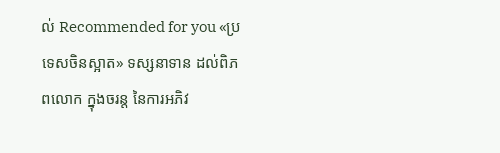ល់ Recommended for you «ប្រទេសចិនស្អាត» ទស្សនាទាន ដល់ពិភពលោក ក្នុងចរន្ត នៃការអភិវ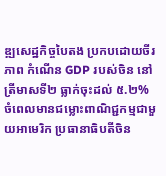ឌ្ឍសេដ្ឋកិច្ចបៃតង ប្រកបដោយចីរភាព កំណើន GDP របស់ចិន នៅត្រីមាសទី២ ធ្លាក់ចុះដល់ ៥.២% ចំពេលមានជម្លោះពាណិជ្ជកម្មជាមួយអាមេរិក ប្រធានាធិបតីចិន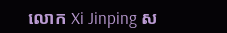លោក Xi Jinping ស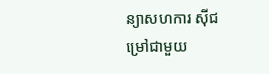ន្យាសហការ ស៊ីជម្រៅជាមួយ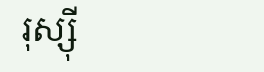រុស្ស៊ី